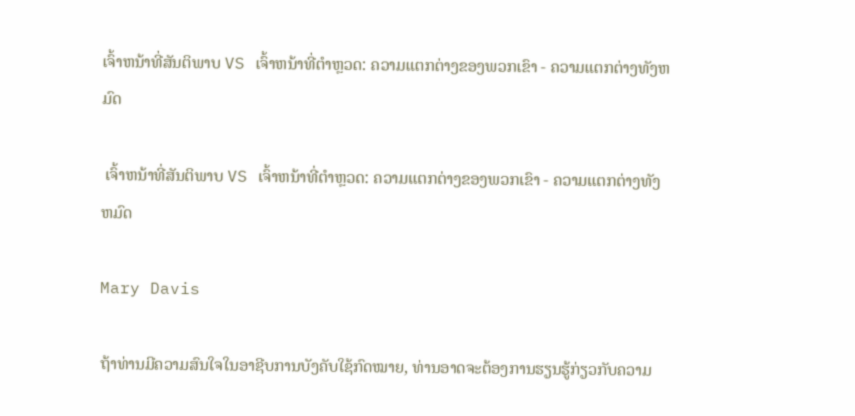ເຈົ້າຫນ້າທີ່ສັນຕິພາບ VS ເຈົ້າຫນ້າທີ່ຕໍາຫຼວດ: ຄວາມແຕກຕ່າງຂອງພວກເຂົາ - ຄວາມແຕກຕ່າງທັງຫມົດ

 ເຈົ້າຫນ້າທີ່ສັນຕິພາບ VS ເຈົ້າຫນ້າທີ່ຕໍາຫຼວດ: ຄວາມແຕກຕ່າງຂອງພວກເຂົາ - ຄວາມແຕກຕ່າງທັງຫມົດ

Mary Davis

ຖ້າທ່ານມີຄວາມສົນໃຈໃນອາຊີບການບັງຄັບໃຊ້ກົດໝາຍ, ທ່ານອາດຈະຕ້ອງການຮຽນຮູ້ກ່ຽວກັບຄວາມ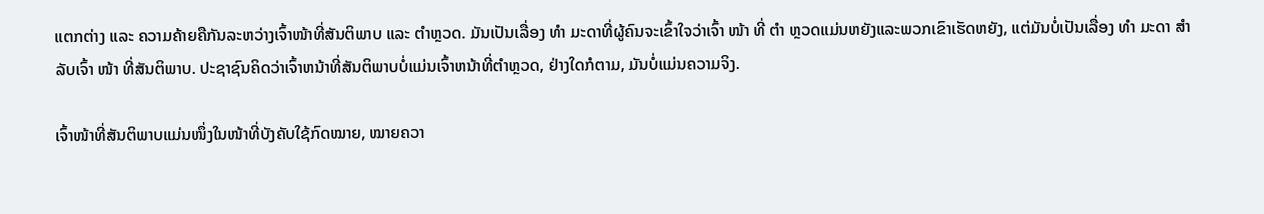ແຕກຕ່າງ ແລະ ຄວາມຄ້າຍຄືກັນລະຫວ່າງເຈົ້າໜ້າທີ່ສັນຕິພາບ ແລະ ຕຳຫຼວດ. ມັນເປັນເລື່ອງ ທຳ ມະດາທີ່ຜູ້ຄົນຈະເຂົ້າໃຈວ່າເຈົ້າ ໜ້າ ທີ່ ຕຳ ຫຼວດແມ່ນຫຍັງແລະພວກເຂົາເຮັດຫຍັງ, ແຕ່ມັນບໍ່ເປັນເລື່ອງ ທຳ ມະດາ ສຳ ລັບເຈົ້າ ໜ້າ ທີ່ສັນຕິພາບ. ປະຊາຊົນຄິດວ່າເຈົ້າຫນ້າທີ່ສັນຕິພາບບໍ່ແມ່ນເຈົ້າຫນ້າທີ່ຕໍາຫຼວດ, ຢ່າງໃດກໍຕາມ, ມັນບໍ່ແມ່ນຄວາມຈິງ.

ເຈົ້າໜ້າທີ່ສັນຕິພາບແມ່ນໜຶ່ງໃນໜ້າທີ່ບັງຄັບໃຊ້ກົດໝາຍ, ໝາຍຄວາ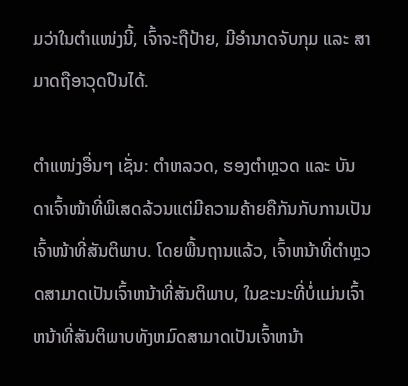ມວ່າໃນຕຳແໜ່ງນີ້, ເຈົ້າຈະຖືປ້າຍ, ມີອຳນາດຈັບກຸມ ແລະ ສາມາດຖືອາວຸດປືນໄດ້.

ຕຳແໜ່ງອື່ນໆ ເຊັ່ນ: ຕຳຫລວດ, ຮອງຕຳຫຼວດ ແລະ ບັນດາເຈົ້າໜ້າທີ່ພິເສດລ້ວນແຕ່ມີຄວາມຄ້າຍຄືກັນກັບການເປັນເຈົ້າໜ້າທີ່ສັນຕິພາບ. ໂດຍພື້ນຖານແລ້ວ, ເຈົ້າຫນ້າທີ່ຕໍາຫຼວດສາມາດເປັນເຈົ້າຫນ້າທີ່ສັນຕິພາບ, ໃນຂະນະທີ່ບໍ່ແມ່ນເຈົ້າຫນ້າທີ່ສັນຕິພາບທັງຫມົດສາມາດເປັນເຈົ້າຫນ້າ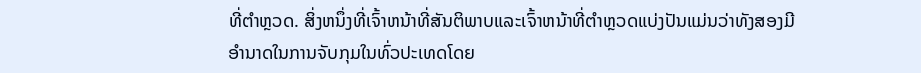ທີ່ຕໍາຫຼວດ. ສິ່ງຫນຶ່ງທີ່ເຈົ້າຫນ້າທີ່ສັນຕິພາບແລະເຈົ້າຫນ້າທີ່ຕໍາຫຼວດແບ່ງປັນແມ່ນວ່າທັງສອງມີອໍານາດໃນການຈັບກຸມໃນທົ່ວປະເທດໂດຍ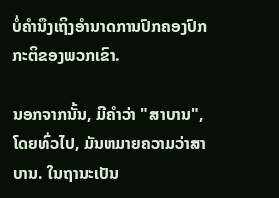ບໍ່ຄໍານຶງເຖິງອໍານາດການປົກຄອງປົກກະຕິຂອງພວກເຂົາ.

ນອກຈາກນັ້ນ, ມີຄໍາວ່າ "ສາບານ", ໂດຍທົ່ວໄປ, ມັນຫມາຍຄວາມວ່າສາບານ. ໃນຖານະເປັນ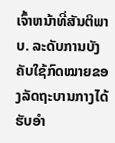ເຈົ້າຫນ້າທີ່ສັນຕິພາບ. ລະດັບການບັງຄັບໃຊ້ກົດໝາຍຂອງລັດຖະບານກາງໄດ້ຮັບອຳ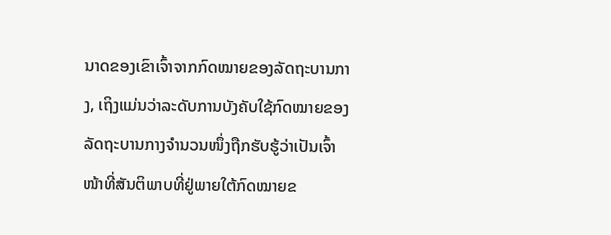ນາດຂອງເຂົາເຈົ້າຈາກກົດໝາຍຂອງລັດຖະບານກາງ, ເຖິງແມ່ນວ່າລະດັບການບັງຄັບໃຊ້ກົດໝາຍຂອງລັດຖະບານກາງຈຳນວນໜຶ່ງຖືກຮັບຮູ້ວ່າເປັນເຈົ້າໜ້າທີ່ສັນຕິພາບທີ່ຢູ່ພາຍໃຕ້ກົດໝາຍຂ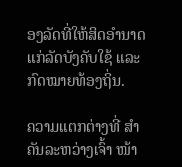ອງລັດທີ່ໃຫ້ສິດອຳນາດແກ່ລັດບັງຄັບໃຊ້ ແລະ ກົດໝາຍທ້ອງຖິ່ນ.

ຄວາມແຕກຕ່າງທີ່ ສຳ ຄັນລະຫວ່າງເຈົ້າ ໜ້າ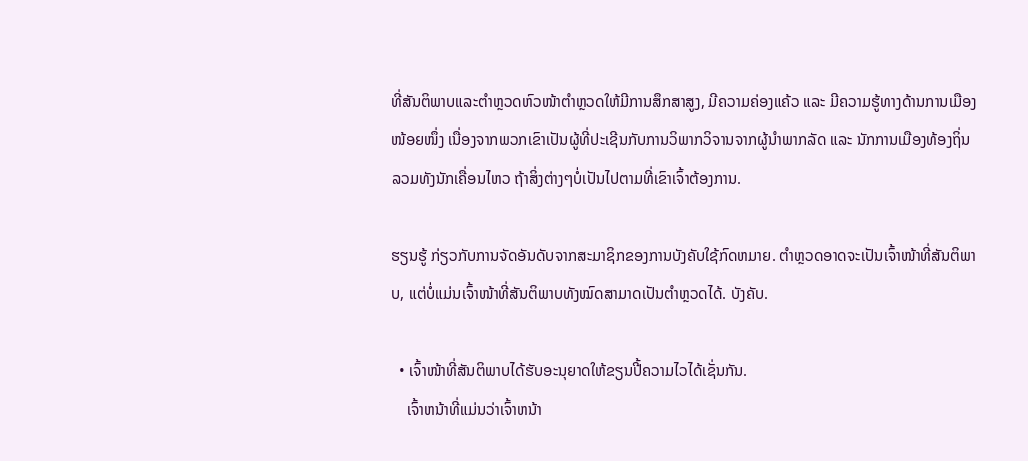ທີ່ສັນຕິພາບແລະຕຳຫຼວດຫົວໜ້າຕຳຫຼວດໃຫ້ມີການສຶກສາສູງ, ມີຄວາມຄ່ອງແຄ້ວ ແລະ ມີຄວາມຮູ້ທາງດ້ານການເມືອງໜ້ອຍໜຶ່ງ ເນື່ອງຈາກພວກເຂົາເປັນຜູ້ທີ່ປະເຊີນກັບການວິພາກວິຈານຈາກຜູ້ນຳພາກລັດ ແລະ ນັກການເມືອງທ້ອງຖິ່ນ ລວມທັງນັກເຄື່ອນໄຫວ ຖ້າສິ່ງຕ່າງໆບໍ່ເປັນໄປຕາມທີ່ເຂົາເຈົ້າຕ້ອງການ.

ຮຽນຮູ້ ກ່ຽວກັບການຈັດອັນດັບຈາກສະມາຊິກຂອງການບັງຄັບໃຊ້ກົດຫມາຍ. ຕຳຫຼວດອາດຈະເປັນເຈົ້າໜ້າທີ່ສັນຕິພາບ, ແຕ່ບໍ່ແມ່ນເຈົ້າໜ້າທີ່ສັນຕິພາບທັງໝົດສາມາດເປັນຕຳຫຼວດໄດ້. ບັງຄັບ.

  • ເຈົ້າໜ້າທີ່ສັນຕິພາບໄດ້ຮັບອະນຸຍາດໃຫ້ຂຽນປີ້ຄວາມໄວໄດ້ເຊັ່ນກັນ.
    ເຈົ້າຫນ້າທີ່ແມ່ນວ່າເຈົ້າຫນ້າ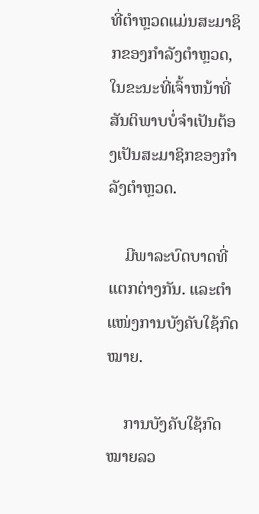ທີ່ຕໍາຫຼວດແມ່ນສະມາຊິກຂອງກໍາລັງຕໍາຫຼວດ, ໃນຂະນະທີ່ເຈົ້າຫນ້າທີ່ສັນຕິພາບບໍ່ຈໍາເປັນຕ້ອງເປັນສະມາຊິກຂອງກໍາລັງຕໍາຫຼວດ.

    ມີພາລະບົດບາດທີ່ແຕກຕ່າງກັນ. ແລະຕໍາແໜ່ງການບັງຄັບໃຊ້ກົດໝາຍ.

    ການບັງຄັບໃຊ້ກົດໝາຍລວ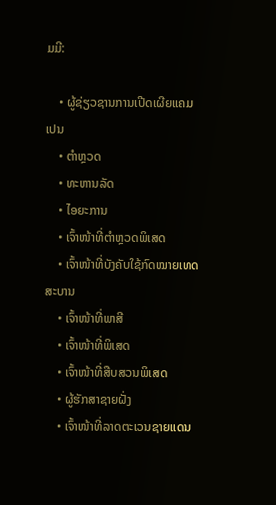ມມີ:

    • ຜູ້ຊ່ຽວຊານການເປີດເຜີຍແຄມເປນ
    • ຕຳຫຼວດ
    • ທະຫານລັດ
    • ໄອຍະການ
    • ເຈົ້າໜ້າທີ່ຕຳຫຼວດພິເສດ
    • ເຈົ້າໜ້າທີ່ບັງຄັບໃຊ້ກົດໝາຍເທດສະບານ
    • ເຈົ້າໜ້າທີ່ພາສີ
    • ເຈົ້າໜ້າທີ່ພິເສດ
    • ເຈົ້າໜ້າທີ່ສືບສວນພິເສດ
    • ຜູ້ຮັກສາຊາຍຝັ່ງ
    • ເຈົ້າໜ້າທີ່ລາດຕະເວນຊາຍແດນ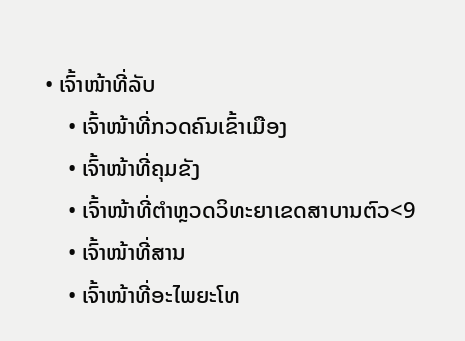• ເຈົ້າໜ້າທີ່ລັບ
    • ເຈົ້າໜ້າທີ່ກວດຄົນເຂົ້າເມືອງ
    • ເຈົ້າໜ້າທີ່ຄຸມຂັງ
    • ເຈົ້າໜ້າທີ່ຕຳຫຼວດວິທະຍາເຂດສາບານຕົວ<9
    • ເຈົ້າໜ້າທີ່ສານ
    • ເຈົ້າໜ້າທີ່ອະໄພຍະໂທ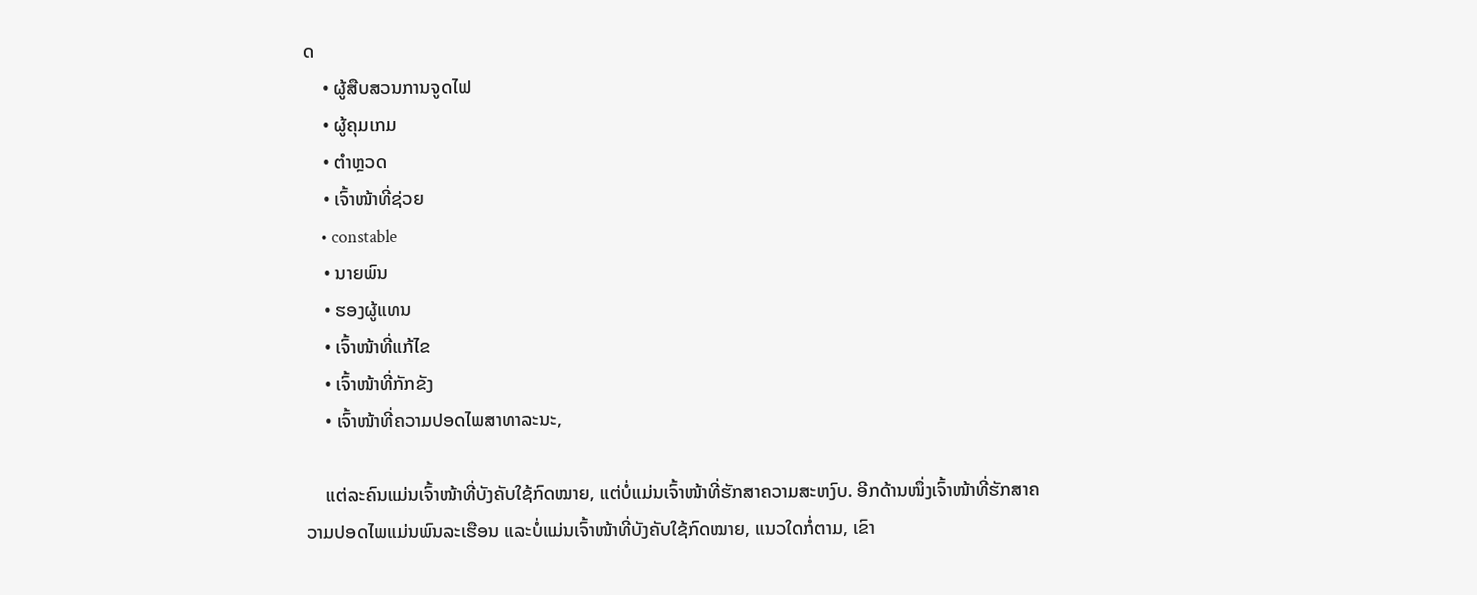ດ
    • ຜູ້ສືບສວນການຈູດໄຟ
    • ຜູ້ຄຸມເກມ
    • ຕຳຫຼວດ
    • ເຈົ້າໜ້າທີ່ຊ່ວຍ
    • constable
    • ນາຍພົນ
    • ຮອງຜູ້ແທນ
    • ເຈົ້າໜ້າທີ່ແກ້ໄຂ
    • ເຈົ້າໜ້າທີ່ກັກຂັງ
    • ເຈົ້າໜ້າທີ່ຄວາມປອດໄພສາທາລະນະ,

    ແຕ່ລະຄົນແມ່ນເຈົ້າໜ້າທີ່ບັງຄັບໃຊ້ກົດໝາຍ, ແຕ່ບໍ່ແມ່ນເຈົ້າໜ້າທີ່ຮັກສາຄວາມສະຫງົບ. ອີກດ້ານໜຶ່ງເຈົ້າໜ້າທີ່ຮັກສາຄວາມປອດໄພແມ່ນພົນລະເຮືອນ ແລະບໍ່ແມ່ນເຈົ້າໜ້າທີ່ບັງຄັບໃຊ້ກົດໝາຍ, ແນວໃດກໍ່ຕາມ, ເຂົາ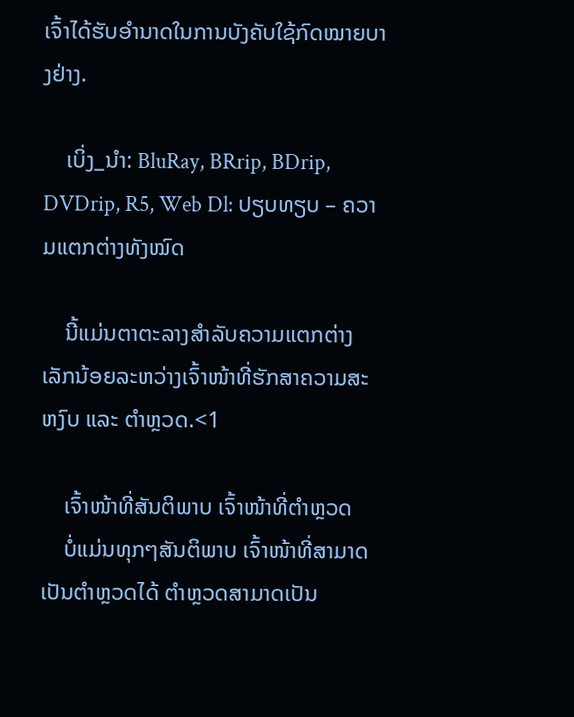ເຈົ້າໄດ້ຮັບອຳນາດໃນການບັງຄັບໃຊ້ກົດໝາຍບາງຢ່າງ.

    ເບິ່ງ_ນຳ: BluRay, BRrip, BDrip, DVDrip, R5, Web Dl: ປຽບທຽບ – ຄວາມແຕກຕ່າງທັງໝົດ

    ນີ້ແມ່ນຕາຕະລາງສຳລັບຄວາມແຕກຕ່າງເລັກນ້ອຍລະຫວ່າງເຈົ້າໜ້າທີ່ຮັກສາຄວາມສະຫງົບ ແລະ ຕຳຫຼວດ.<1

    ເຈົ້າໜ້າທີ່ສັນຕິພາບ ເຈົ້າໜ້າທີ່ຕຳຫຼວດ
    ບໍ່ແມ່ນທຸກໆສັນຕິພາບ ເຈົ້າໜ້າທີ່ສາມາດເປັນຕຳຫຼວດໄດ້ ຕຳຫຼວດສາມາດເປັນ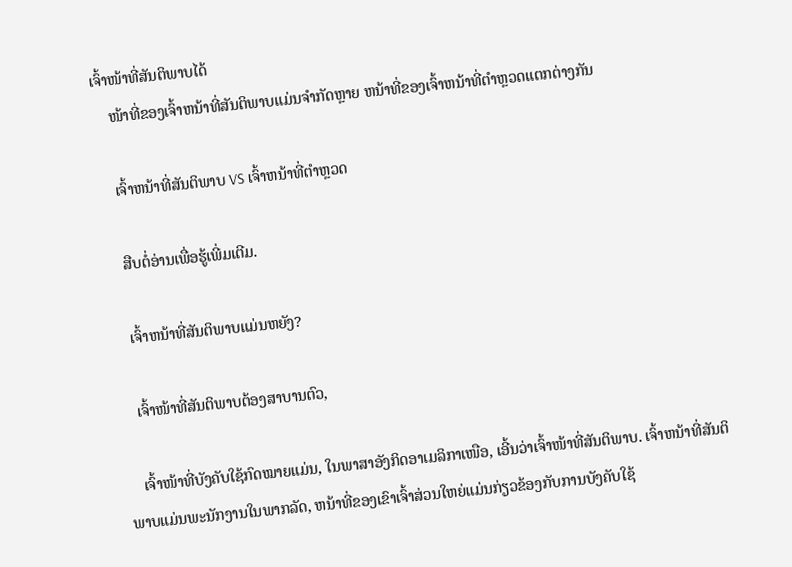ເຈົ້າໜ້າທີ່ສັນຕິພາບໄດ້
    ໜ້າທີ່ຂອງເຈົ້າຫນ້າທີ່ສັນຕິພາບແມ່ນຈໍາກັດຫຼາຍ ຫນ້າທີ່ຂອງເຈົ້າຫນ້າທີ່ຕໍາຫຼວດແຕກຕ່າງກັນ

    ເຈົ້າຫນ້າທີ່ສັນຕິພາບ VS ເຈົ້າຫນ້າທີ່ຕໍາຫຼວດ

    ສືບຕໍ່ອ່ານເພື່ອຮູ້ເພີ່ມເຕີມ.

    ເຈົ້າຫນ້າທີ່ສັນຕິພາບແມ່ນຫຍັງ?

    ເຈົ້າໜ້າທີ່ສັນຕິພາບຕ້ອງສາບານຕົວ,

    ເຈົ້າໜ້າທີ່ບັງຄັບໃຊ້ກົດໝາຍແມ່ນ, ໃນພາສາອັງກິດອາເມລິກາເໜືອ, ເອີ້ນວ່າເຈົ້າໜ້າທີ່ສັນຕິພາບ. ເຈົ້າຫນ້າທີ່ສັນຕິພາບແມ່ນພະນັກງານໃນພາກລັດ, ຫນ້າທີ່ຂອງເຂົາເຈົ້າສ່ວນໃຫຍ່ແມ່ນກ່ຽວຂ້ອງກັບການບັງຄັບໃຊ້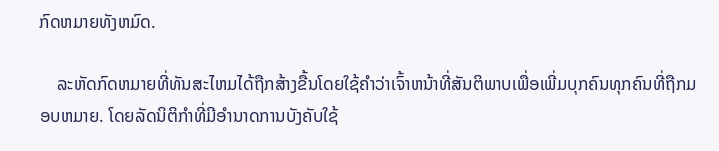ກົດຫມາຍທັງຫມົດ.

    ລະຫັດກົດຫມາຍທີ່ທັນສະໄຫມໄດ້ຖືກສ້າງຂື້ນໂດຍໃຊ້ຄໍາວ່າເຈົ້າຫນ້າທີ່ສັນຕິພາບເພື່ອເພີ່ມບຸກຄົນທຸກຄົນທີ່ຖືກມອບຫມາຍ. ໂດຍລັດນິຕິກຳທີ່ມີອຳນາດການບັງຄັບໃຊ້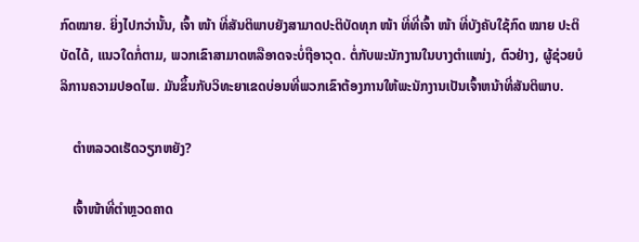ກົດໝາຍ. ຍິ່ງໄປກວ່ານັ້ນ, ເຈົ້າ ໜ້າ ທີ່ສັນຕິພາບຍັງສາມາດປະຕິບັດທຸກ ໜ້າ ທີ່ທີ່ເຈົ້າ ໜ້າ ທີ່ບັງຄັບໃຊ້ກົດ ໝາຍ ປະຕິບັດໄດ້, ແນວໃດກໍ່ຕາມ, ພວກເຂົາສາມາດຫລືອາດຈະບໍ່ຖືອາວຸດ. ຕໍ່ກັບພະນັກງານໃນບາງຕຳແໜ່ງ, ຕົວຢ່າງ, ຜູ້ຊ່ວຍບໍລິການຄວາມປອດໄພ. ມັນຂຶ້ນກັບວິທະຍາເຂດບ່ອນທີ່ພວກເຂົາຕ້ອງການໃຫ້ພະນັກງານເປັນເຈົ້າຫນ້າທີ່ສັນຕິພາບ.

    ຕໍາຫລວດເຮັດວຽກຫຍັງ?

    ເຈົ້າໜ້າທີ່ຕຳຫຼວດຄາດ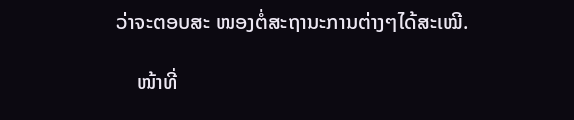ວ່າຈະຕອບສະ ໜອງຕໍ່ສະຖານະການຕ່າງໆໄດ້ສະເໝີ.

    ໜ້າທີ່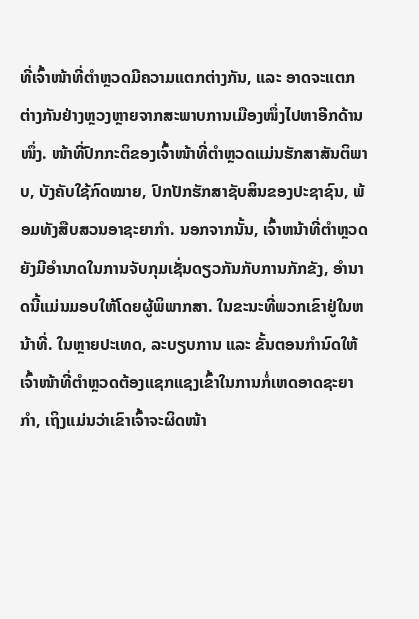ທີ່ເຈົ້າໜ້າທີ່ຕຳຫຼວດມີຄວາມແຕກຕ່າງກັນ, ແລະ ອາດຈະແຕກຕ່າງກັນຢ່າງຫຼວງຫຼາຍຈາກສະພາບການເມືອງໜຶ່ງໄປຫາອີກດ້ານໜຶ່ງ. ໜ້າທີ່ປົກກະຕິຂອງເຈົ້າໜ້າທີ່ຕຳຫຼວດແມ່ນຮັກສາສັນຕິພາບ, ບັງຄັບໃຊ້ກົດໝາຍ, ປົກປັກຮັກສາຊັບສິນຂອງປະຊາຊົນ, ພ້ອມທັງສືບສວນອາຊະຍາກຳ. ນອກຈາກນັ້ນ, ເຈົ້າຫນ້າທີ່ຕໍາຫຼວດຍັງມີອໍານາດໃນການຈັບກຸມເຊັ່ນດຽວກັນກັບການກັກຂັງ, ອໍານາດນີ້ແມ່ນມອບໃຫ້ໂດຍຜູ້ພິພາກສາ. ໃນຂະນະທີ່ພວກເຂົາຢູ່ໃນຫນ້າທີ່. ໃນຫຼາຍປະເທດ, ລະບຽບການ ແລະ ຂັ້ນຕອນກຳນົດໃຫ້ເຈົ້າໜ້າທີ່ຕຳຫຼວດຕ້ອງແຊກແຊງເຂົ້າໃນການກໍ່ເຫດອາດຊະຍາກຳ, ເຖິງແມ່ນວ່າເຂົາເຈົ້າຈະຜິດໜ້າ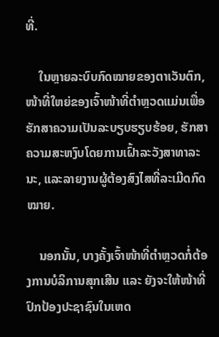ທີ່.

    ໃນຫຼາຍລະບົບກົດໝາຍຂອງຕາເວັນຕົກ, ໜ້າທີ່ໃຫຍ່ຂອງເຈົ້າໜ້າທີ່ຕຳຫຼວດແມ່ນເພື່ອຮັກສາຄວາມເປັນລະບຽບຮຽບຮ້ອຍ, ຮັກສາຄວາມສະຫງົບໂດຍການເຝົ້າລະວັງສາທາລະນະ, ແລະລາຍງານຜູ້ຕ້ອງສົງໄສທີ່ລະເມີດກົດໝາຍ.

    ນອກນັ້ນ, ບາງຄັ້ງເຈົ້າໜ້າທີ່ຕຳຫຼວດກໍ່ຕ້ອງການບໍລິການສຸກເສີນ ແລະ ຍັງຈະໃຫ້ໜ້າທີ່ປົກປ້ອງປະຊາຊົນໃນເຫດ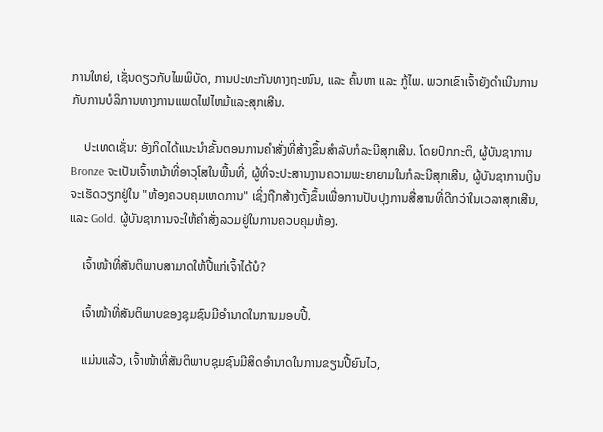ການໃຫຍ່, ເຊັ່ນດຽວກັບໄພພິບັດ, ການປະທະກັນທາງຖະໜົນ, ແລະ ຄົ້ນຫາ ແລະ ກູ້ໄພ. ພວກເຂົາເຈົ້າຍັງດໍາເນີນການກັບການບໍລິການທາງການແພດໄຟໄຫມ້ແລະສຸກເສີນ.

    ປະເທດເຊັ່ນ: ອັງກິດໄດ້ແນະນໍາຂັ້ນຕອນການຄໍາສັ່ງທີ່ສ້າງຂຶ້ນສໍາລັບກໍລະນີສຸກເສີນ. ໂດຍປົກກະຕິ, ຜູ້ບັນຊາການ Bronze ຈະເປັນເຈົ້າຫນ້າທີ່ອາວຸໂສໃນພື້ນທີ່, ຜູ້ທີ່ຈະປະສານງານຄວາມພະຍາຍາມໃນກໍລະນີສຸກເສີນ, ຜູ້ບັນຊາການເງິນຈະເຮັດວຽກຢູ່ໃນ "ຫ້ອງຄວບຄຸມເຫດການ" ເຊິ່ງຖືກສ້າງຕັ້ງຂຶ້ນເພື່ອການປັບປຸງການສື່ສານທີ່ດີກວ່າໃນເວລາສຸກເສີນ, ແລະ Gold. ຜູ້ບັນຊາການຈະໃຫ້ຄໍາສັ່ງລວມຢູ່ໃນການຄວບຄຸມຫ້ອງ.

    ເຈົ້າໜ້າທີ່ສັນຕິພາບສາມາດໃຫ້ປີ້ແກ່ເຈົ້າໄດ້ບໍ?

    ເຈົ້າໜ້າທີ່ສັນຕິພາບຂອງຊຸມຊົນມີອຳນາດໃນການມອບປີ້.

    ແມ່ນແລ້ວ, ເຈົ້າໜ້າທີ່ສັນຕິພາບຊຸມຊົນມີສິດອຳນາດໃນການຂຽນປີ້ຍົນໄວ,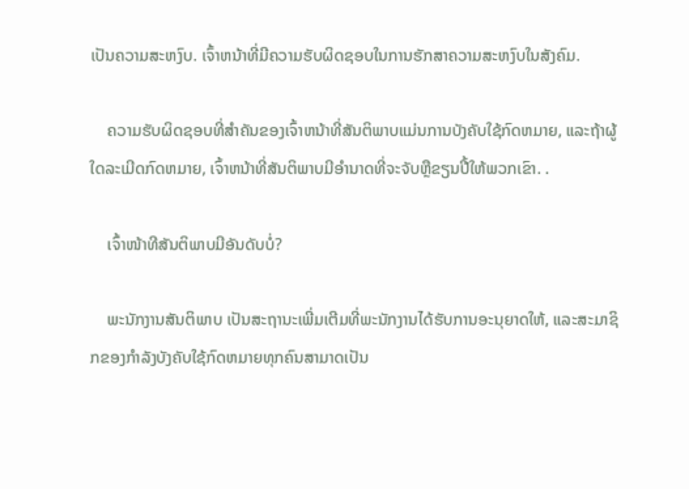ເປັນຄວາມສະຫງົບ. ເຈົ້າຫນ້າທີ່ມີຄວາມຮັບຜິດຊອບໃນການຮັກສາຄວາມສະຫງົບໃນສັງຄົມ.

    ຄວາມຮັບຜິດຊອບທີ່ສໍາຄັນຂອງເຈົ້າຫນ້າທີ່ສັນຕິພາບແມ່ນການບັງຄັບໃຊ້ກົດຫມາຍ, ແລະຖ້າຜູ້ໃດລະເມີດກົດຫມາຍ, ເຈົ້າຫນ້າທີ່ສັນຕິພາບມີອໍານາດທີ່ຈະຈັບຫຼືຂຽນປີ້ໃຫ້ພວກເຂົາ. .

    ເຈົ້າໜ້າທີສັນຕິພາບມີອັນດັບບໍ່?

    ພະນັກງານສັນຕິພາບ ເປັນສະຖານະເພີ່ມເຕີມທີ່ພະນັກງານໄດ້ຮັບການອະນຸຍາດໃຫ້, ແລະສະມາຊິກຂອງກໍາລັງບັງຄັບໃຊ້ກົດຫມາຍທຸກຄົນສາມາດເປັນ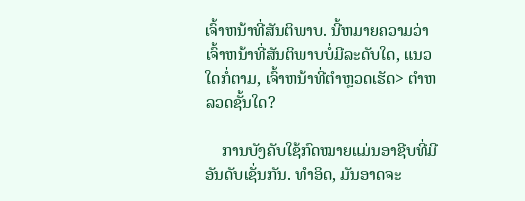ເຈົ້າຫນ້າທີ່ສັນຕິພາບ. ນີ້ຫມາຍຄວາມວ່າເຈົ້າຫນ້າທີ່ສັນຕິພາບບໍ່ມີລະດັບໃດ, ແນວໃດກໍ່ຕາມ, ເຈົ້າຫນ້າທີ່ຕໍາຫຼວດເຮັດ> ຕໍາຫລວດຊັ້ນໃດ?

    ການບັງຄັບໃຊ້ກົດໝາຍແມ່ນອາຊີບທີ່ມີອັນດັບເຊັ່ນກັນ. ທໍາອິດ, ມັນອາດຈະ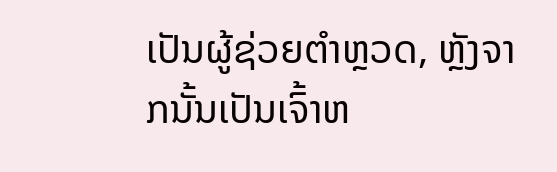ເປັນຜູ້ຊ່ວຍຕໍາຫຼວດ, ຫຼັງຈາກນັ້ນເປັນເຈົ້າຫ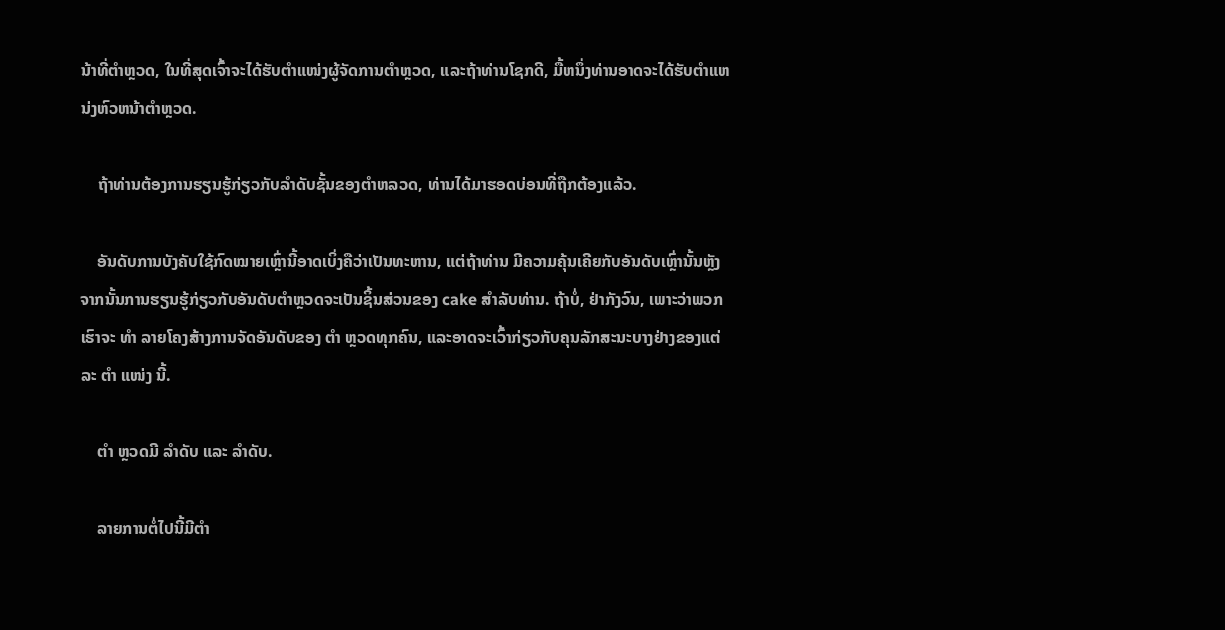ນ້າທີ່ຕໍາຫຼວດ, ໃນທີ່ສຸດເຈົ້າຈະໄດ້ຮັບຕໍາແໜ່ງຜູ້ຈັດການຕໍາຫຼວດ, ແລະຖ້າທ່ານໂຊກດີ, ມື້ຫນຶ່ງທ່ານອາດຈະໄດ້ຮັບຕໍາແຫນ່ງຫົວຫນ້າຕໍາຫຼວດ.

    ຖ້າທ່ານຕ້ອງການຮຽນຮູ້ກ່ຽວກັບລໍາດັບຊັ້ນຂອງຕໍາຫລວດ, ທ່ານໄດ້ມາຮອດບ່ອນທີ່ຖືກຕ້ອງແລ້ວ.

    ອັນດັບການບັງຄັບໃຊ້ກົດໝາຍເຫຼົ່ານີ້ອາດເບິ່ງຄືວ່າເປັນທະຫານ, ແຕ່ຖ້າທ່ານ ມີຄວາມຄຸ້ນເຄີຍກັບອັນດັບເຫຼົ່ານັ້ນຫຼັງຈາກນັ້ນການຮຽນຮູ້ກ່ຽວກັບອັນດັບຕໍາຫຼວດຈະເປັນຊິ້ນສ່ວນຂອງ cake ສໍາລັບທ່ານ. ຖ້າບໍ່, ຢ່າກັງວົນ, ເພາະວ່າພວກເຮົາຈະ ທຳ ລາຍໂຄງສ້າງການຈັດອັນດັບຂອງ ຕຳ ຫຼວດທຸກຄົນ, ແລະອາດຈະເວົ້າກ່ຽວກັບຄຸນລັກສະນະບາງຢ່າງຂອງແຕ່ລະ ຕຳ ແໜ່ງ ນີ້.

    ຕຳ ຫຼວດມີ ລຳດັບ ແລະ ລຳດັບ.

    ລາຍການຕໍ່ໄປນີ້ມີຕຳ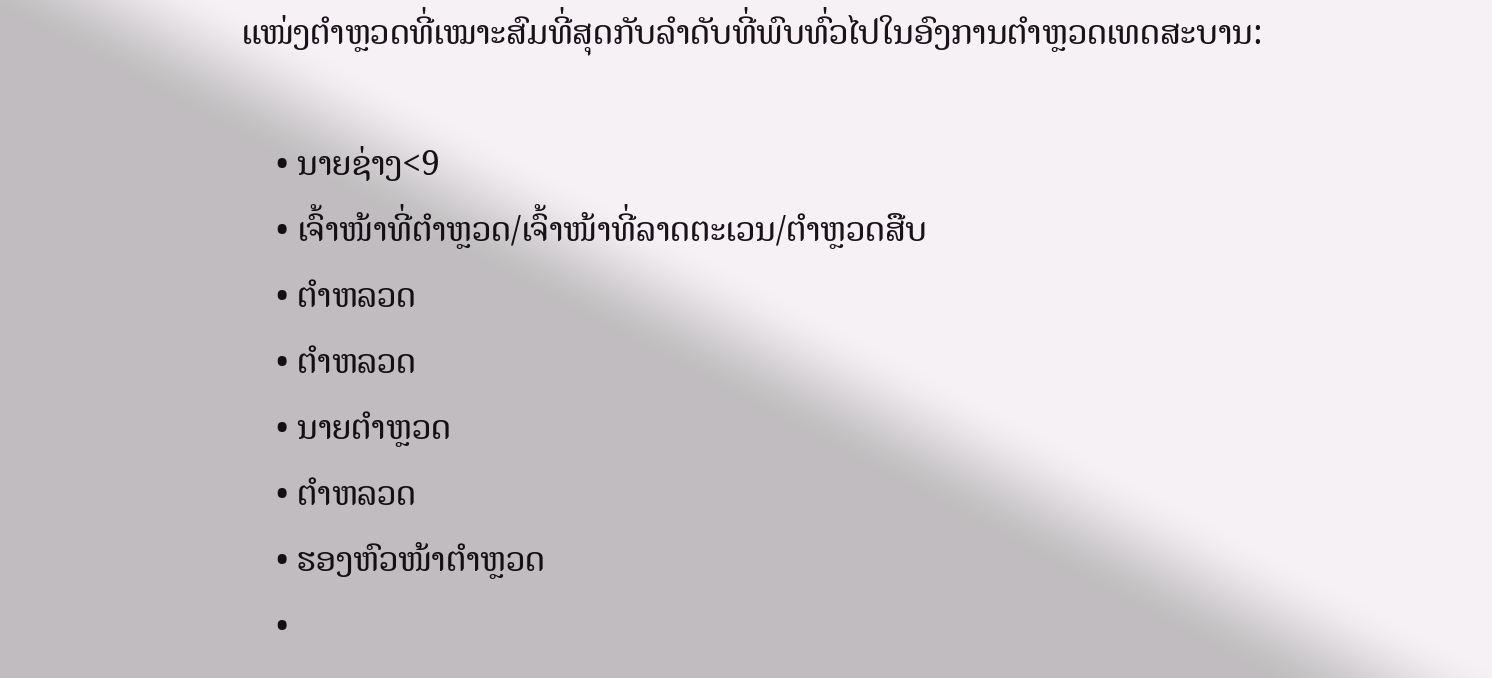ແໜ່ງຕຳຫຼວດທີ່ເໝາະສົມທີ່ສຸດກັບລຳດັບທີ່ພົບທົ່ວໄປໃນອົງການຕຳຫຼວດເທດສະບານ:

    • ນາຍຊ່າງ<9
    • ເຈົ້າໜ້າທີ່ຕຳຫຼວດ/ເຈົ້າໜ້າທີ່ລາດຕະເວນ/ຕຳຫຼວດສືບ
    • ຕຳຫລວດ
    • ຕຳຫລວດ
    • ນາຍຕຳຫຼວດ
    • ຕຳຫລວດ
    • ຮອງຫົວໜ້າຕຳຫຼວດ
    •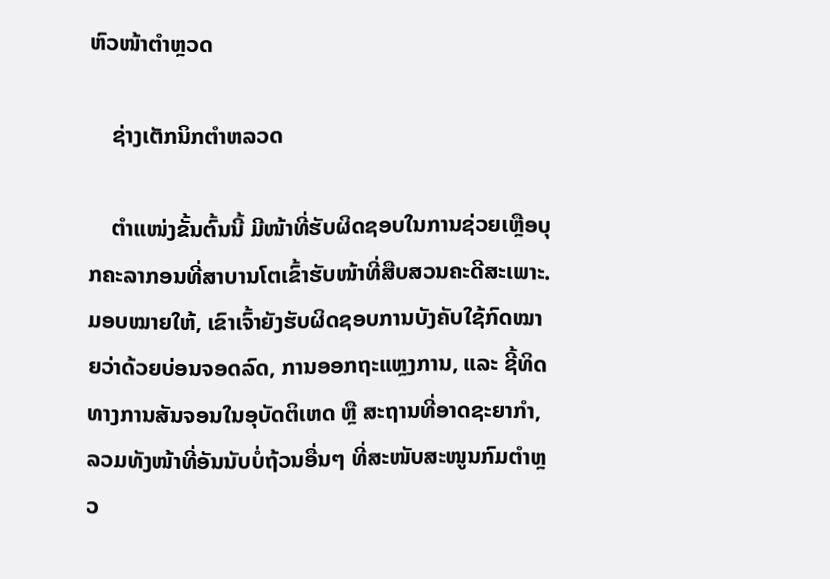ຫົວໜ້າຕຳຫຼວດ

    ຊ່າງເຕັກນິກຕຳຫລວດ

    ຕຳແໜ່ງຂັ້ນຕົ້ນນີ້ ມີໜ້າທີ່ຮັບຜິດຊອບໃນການຊ່ວຍເຫຼືອບຸກຄະລາກອນທີ່ສາບານໂຕເຂົ້າຮັບໜ້າທີ່ສືບສວນຄະດີສະເພາະ. ມອບໝາຍໃຫ້, ເຂົາເຈົ້າຍັງຮັບຜິດຊອບການບັງຄັບໃຊ້ກົດໝາຍວ່າດ້ວຍບ່ອນຈອດລົດ, ການອອກຖະແຫຼງການ, ແລະ ຊີ້ທິດທາງການສັນຈອນໃນອຸບັດຕິເຫດ ຫຼື ສະຖານທີ່ອາດຊະຍາກຳ, ລວມທັງໜ້າທີ່ອັນນັບບໍ່ຖ້ວນອື່ນໆ ທີ່ສະໜັບສະໜູນກົມຕຳຫຼວ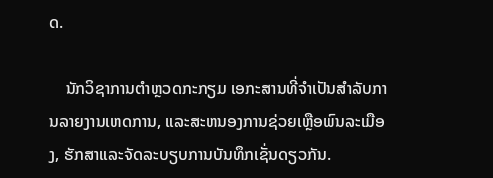ດ.

    ນັກວິຊາການຕຳຫຼວດກະກຽມ ເອກະສານທີ່ຈໍາເປັນສໍາລັບການລາຍງານເຫດການ, ແລະສະຫນອງການຊ່ວຍເຫຼືອພົນລະເມືອງ, ຮັກສາແລະຈັດລະບຽບການບັນທຶກເຊັ່ນດຽວກັນ.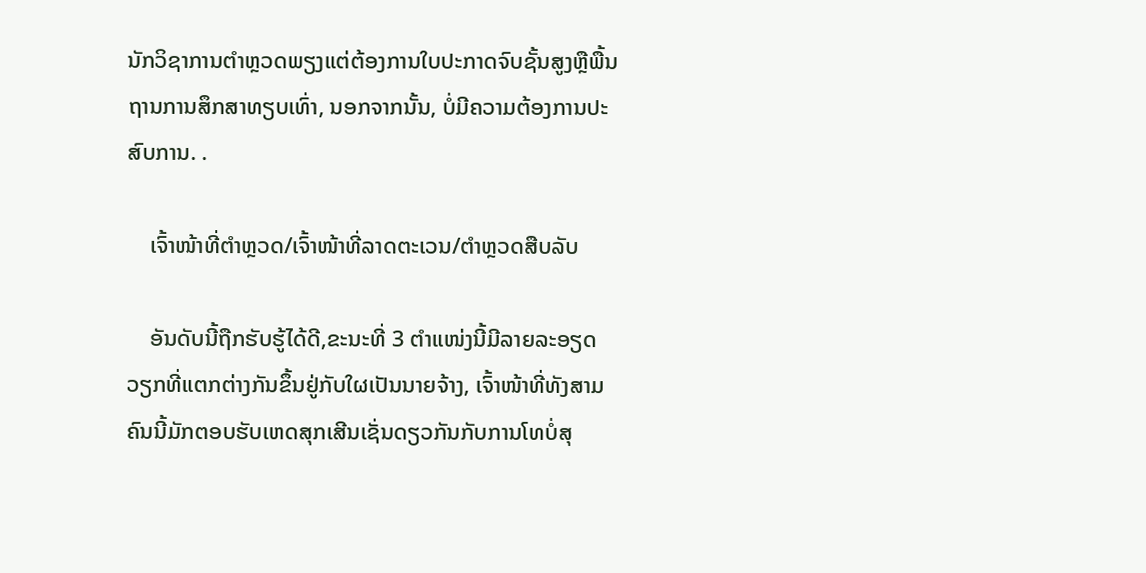ນັກວິຊາການຕໍາຫຼວດພຽງແຕ່ຕ້ອງການໃບປະກາດຈົບຊັ້ນສູງຫຼືພື້ນຖານການສຶກສາທຽບເທົ່າ, ນອກຈາກນັ້ນ, ບໍ່ມີຄວາມຕ້ອງການປະສົບການ. .

    ເຈົ້າໜ້າທີ່ຕຳຫຼວດ/ເຈົ້າໜ້າທີ່ລາດຕະເວນ/ຕຳຫຼວດສືບລັບ

    ອັນດັບນີ້ຖືກຮັບຮູ້ໄດ້ດີ,ຂະນະທີ່ 3 ຕຳແໜ່ງນີ້ມີລາຍລະອຽດວຽກທີ່ແຕກຕ່າງກັນຂຶ້ນຢູ່ກັບໃຜເປັນນາຍຈ້າງ, ເຈົ້າໜ້າທີ່ທັງສາມຄົນນີ້ມັກຕອບຮັບເຫດສຸກເສີນເຊັ່ນດຽວກັນກັບການໂທບໍ່ສຸ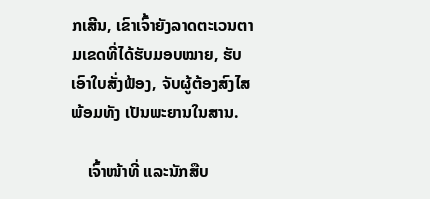ກເສີນ, ເຂົາເຈົ້າຍັງລາດຕະເວນຕາມເຂດທີ່ໄດ້ຮັບມອບໝາຍ, ຮັບເອົາໃບສັ່ງຟ້ອງ, ຈັບຜູ້ຕ້ອງສົງໄສພ້ອມທັງ ເປັນພະຍານໃນສານ.

    ເຈົ້າໜ້າທີ່ ແລະນັກສືບ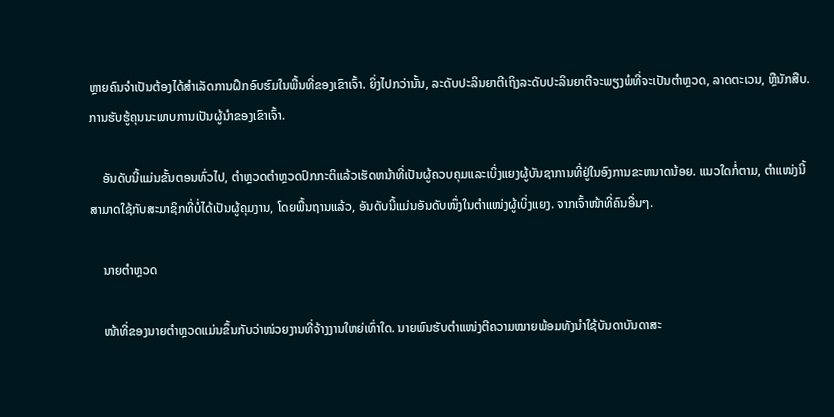ຫຼາຍຄົນຈໍາເປັນຕ້ອງໄດ້ສໍາເລັດການຝຶກອົບຮົມໃນພື້ນທີ່ຂອງເຂົາເຈົ້າ. ຍິ່ງໄປກວ່ານັ້ນ, ລະດັບປະລິນຍາຕີເຖິງລະດັບປະລິນຍາຕີຈະພຽງພໍທີ່ຈະເປັນຕໍາຫຼວດ, ລາດຕະເວນ, ຫຼືນັກສືບ. ການຮັບຮູ້ຄຸນນະພາບການເປັນຜູ້ນໍາຂອງເຂົາເຈົ້າ.

    ອັນດັບນີ້ແມ່ນຂັ້ນຕອນທົ່ວໄປ, ຕໍາຫຼວດຕໍາຫຼວດປົກກະຕິແລ້ວເຮັດຫນ້າທີ່ເປັນຜູ້ຄວບຄຸມແລະເບິ່ງແຍງຜູ້ບັນຊາການທີ່ຢູ່ໃນອົງການຂະຫນາດນ້ອຍ. ແນວໃດກໍ່ຕາມ, ຕຳແໜ່ງນີ້ສາມາດໃຊ້ກັບສະມາຊິກທີ່ບໍ່ໄດ້ເປັນຜູ້ຄຸມງານ, ໂດຍພື້ນຖານແລ້ວ, ອັນດັບນີ້ແມ່ນອັນດັບໜຶ່ງໃນຕຳແໜ່ງຜູ້ເບິ່ງແຍງ. ຈາກເຈົ້າໜ້າທີ່ຄົນອື່ນໆ.

    ນາຍຕຳຫຼວດ

    ໜ້າທີ່ຂອງນາຍຕຳຫຼວດແມ່ນຂຶ້ນກັບວ່າໜ່ວຍງານທີ່ຈ້າງງານໃຫຍ່ເທົ່າໃດ. ນາຍພົນຮັບຕຳແໜ່ງຕີຄວາມໝາຍພ້ອມທັງນຳໃຊ້ບັນດາບັນດາສະ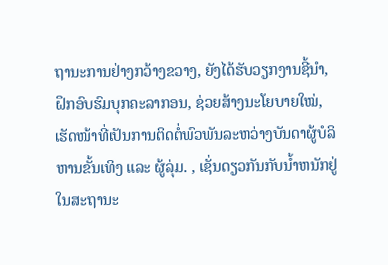ຖານະການຢ່າງກວ້າງຂວາງ, ຍັງໄດ້ຮັບວຽກງານຊີ້ນຳ, ຝຶກອົບຮົມບຸກຄະລາກອນ, ຊ່ວຍສ້າງນະໂຍບາຍໃໝ່, ເຮັດໜ້າທີ່ເປັນການຕິດຕໍ່ພົວພັນລະຫວ່າງບັນດາຜູ້ບໍລິຫານຂັ້ນເທິງ ແລະ ຜູ້ລຸ່ມ. , ເຊັ່ນດຽວກັນກັບນ້ຳຫນັກຢູ່ໃນສະຖານະ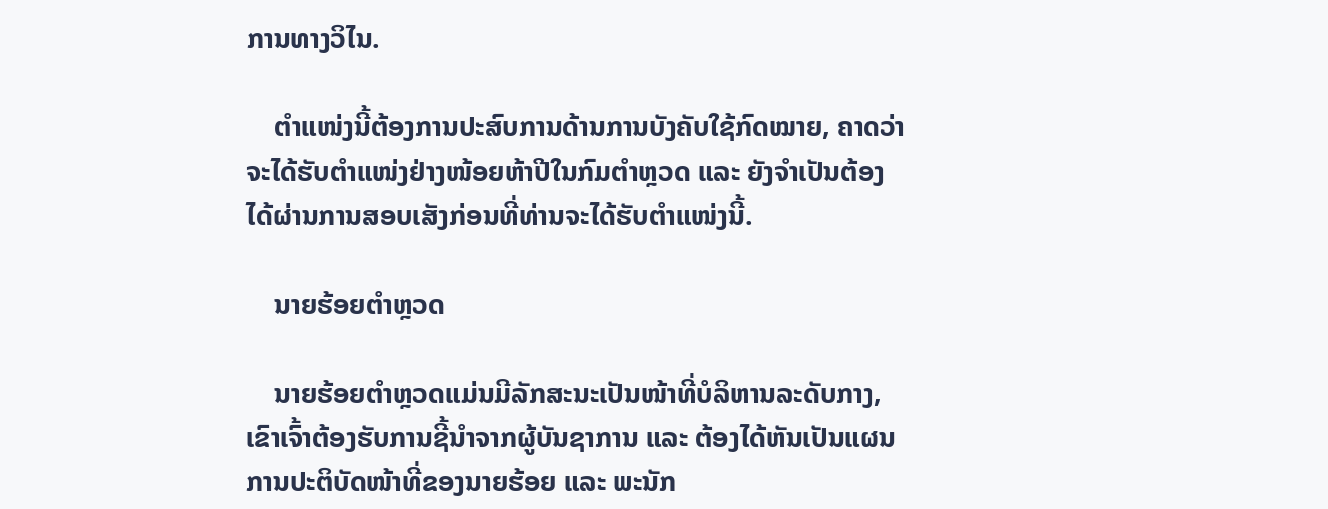ການທາງວິໄນ.

    ຕໍາແໜ່ງນີ້ຕ້ອງການປະສົບການດ້ານການບັງຄັບໃຊ້ກົດໝາຍ, ຄາດວ່າຈະໄດ້ຮັບຕໍາແໜ່ງຢ່າງໜ້ອຍຫ້າປີໃນກົມຕຳຫຼວດ ແລະ ຍັງຈໍາເປັນຕ້ອງໄດ້ຜ່ານການສອບເສັງກ່ອນທີ່ທ່ານຈະໄດ້ຮັບຕໍາແໜ່ງນີ້.

    ນາຍຮ້ອຍຕຳຫຼວດ

    ນາຍຮ້ອຍຕຳຫຼວດແມ່ນມີລັກສະນະເປັນໜ້າທີ່ບໍລິຫານລະດັບກາງ, ເຂົາເຈົ້າຕ້ອງຮັບການຊີ້ນຳຈາກຜູ້ບັນຊາການ ແລະ ຕ້ອງໄດ້ຫັນເປັນແຜນການປະຕິບັດໜ້າທີ່ຂອງນາຍຮ້ອຍ ແລະ ພະນັກ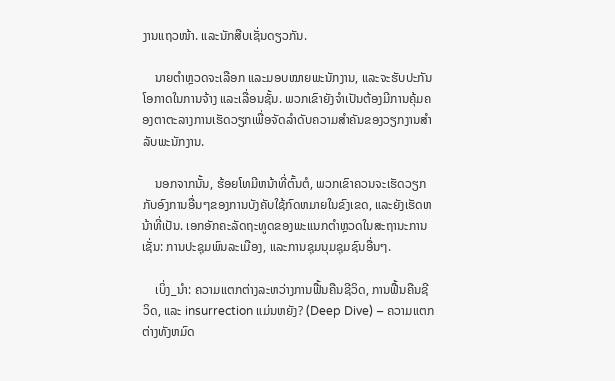ງານແຖວໜ້າ. ແລະນັກສືບເຊັ່ນດຽວກັນ.

    ນາຍຕຳຫຼວດຈະເລືອກ ແລະມອບໝາຍພະນັກງານ, ແລະຈະຮັບປະກັນໂອກາດໃນການຈ້າງ ແລະເລື່ອນຊັ້ນ. ພວກເຂົາຍັງຈໍາເປັນຕ້ອງມີການຄຸ້ມຄອງຕາຕະລາງການເຮັດວຽກເພື່ອຈັດລໍາດັບຄວາມສໍາຄັນຂອງວຽກງານສໍາລັບພະນັກງານ.

    ນອກຈາກນັ້ນ, ຮ້ອຍໂທມີຫນ້າທີ່ຕົ້ນຕໍ, ພວກເຂົາຄວນຈະເຮັດວຽກກັບອົງການອື່ນໆຂອງການບັງຄັບໃຊ້ກົດຫມາຍໃນຂົງເຂດ, ແລະຍັງເຮັດຫນ້າທີ່ເປັນ. ເອກອັກຄະລັດຖະທູດຂອງພະແນກຕໍາຫຼວດໃນສະຖານະການເຊັ່ນ: ການປະຊຸມພົນລະເມືອງ, ແລະການຊຸມນຸມຊຸມຊົນອື່ນໆ.

    ເບິ່ງ_ນຳ: ຄວາມແຕກຕ່າງລະຫວ່າງການຟື້ນຄືນຊີວິດ, ການຟື້ນຄືນຊີວິດ, ແລະ insurrection ແມ່ນຫຍັງ? (Deep Dive) – ຄວາມແຕກຕ່າງທັງຫມົດ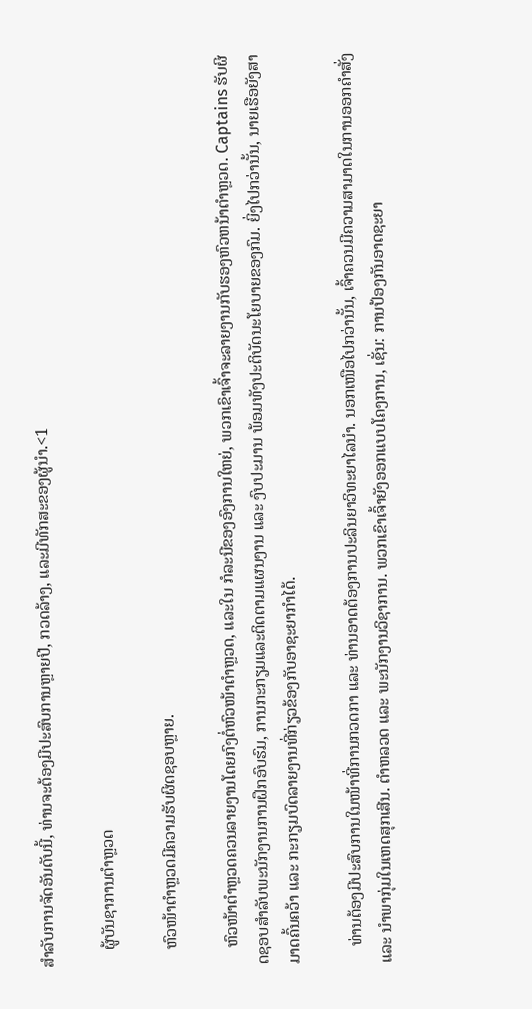ສໍາລັບການຈັດອັນດັບນີ້, ທ່ານຈະຕ້ອງມີປະສົບການຫຼາຍປີ, ກວດລ້າງ, ແລະມີທັກສະຂອງຜູ້ນໍາ.<1

    ຜູ້ບັນຊາການຕຳຫຼວດ

    ຫົວໜ້າຕຳຫຼວດມີຄວາມຮັບຜິດຊອບຫຼາຍ.

    ຫົວໜ້າຕຳຫຼວດຄວນລາຍງານໂດຍກົງຕໍ່ຫົວໜ້າຕຳຫຼວດ, ແລະໃນ ກໍລະນີຂອງອົງການໃຫຍ່, ພວກເຂົາເຈົ້າຈະລາຍງານກັບຮອງຫົວຫນ້າຕໍາຫຼວດ. Captains ຮັບຜິດຊອບສໍາລັບພະນັກງານການຝຶກອົບຮົມ, ການກະກຽມແລະຕິດຕາມແຜນງານ ແລະ ງົບປະມານ ພ້ອມທັງປະຕິບັດນະໂຍບາຍຂອງກົມ. ຍິ່ງໄປກວ່ານັ້ນ, ນາຍເຮືອຍັງສາມາດຄົ້ນຄວ້າ ແລະ ກະກຽມບົດລາຍງານທີ່ກ່ຽວຂ້ອງກັບອາຊະຍາກຳໄດ້.

    ທ່ານຕ້ອງມີປະສົບການໃນໜ້າທີ່ການກວດກາ ແລະ ທ່ານອາດຕ້ອງການປະລິນຍາວິທະຍາໄລນຳ. ນອກເໜືອໄປກວ່ານັ້ນ, ເຈົ້າຄວນມີຄວາມສາມາດໃນການອອກຄຳສັ່ງ ແລະ ນຳພາກຸ່ມໃນເຫດສຸກເສີນ. ຕຳຫລວດ ແລະ ພະນັກງານວິຊາການ. ພວກເຂົາເຈົ້າຍັງອອກແບບໂຄງການ, ເຊັ່ນ: ການປ້ອງກັນອາດຊະຍາ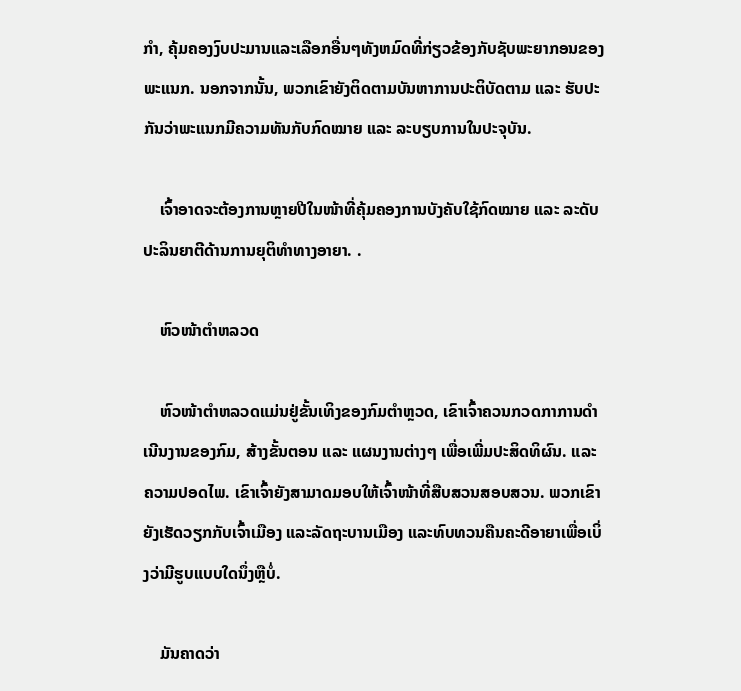ກໍາ, ຄຸ້ມຄອງງົບປະມານແລະເລືອກອື່ນໆທັງຫມົດທີ່ກ່ຽວຂ້ອງກັບຊັບພະຍາກອນຂອງພະແນກ. ນອກຈາກນັ້ນ, ພວກເຂົາຍັງຕິດຕາມບັນຫາການປະຕິບັດຕາມ ແລະ ຮັບປະກັນວ່າພະແນກມີຄວາມທັນກັບກົດໝາຍ ແລະ ລະບຽບການໃນປະຈຸບັນ.

    ເຈົ້າອາດຈະຕ້ອງການຫຼາຍປີໃນໜ້າທີ່ຄຸ້ມຄອງການບັງຄັບໃຊ້ກົດໝາຍ ແລະ ລະດັບປະລິນຍາຕີດ້ານການຍຸຕິທຳທາງອາຍາ. .

    ຫົວໜ້າຕຳຫລວດ

    ຫົວໜ້າຕຳຫລວດແມ່ນຢູ່ຂັ້ນເທິງຂອງກົມຕຳຫຼວດ, ເຂົາເຈົ້າຄວນກວດກາການດຳເນີນງານຂອງກົມ, ສ້າງຂັ້ນຕອນ ແລະ ແຜນງານຕ່າງໆ ເພື່ອເພີ່ມປະສິດທິຜົນ. ແລະຄວາມປອດໄພ. ເຂົາເຈົ້າຍັງສາມາດມອບໃຫ້ເຈົ້າໜ້າທີ່ສືບສວນສອບສວນ. ພວກເຂົາຍັງເຮັດວຽກກັບເຈົ້າເມືອງ ແລະລັດຖະບານເມືອງ ແລະທົບທວນຄືນຄະດີອາຍາເພື່ອເບິ່ງວ່າມີຮູບແບບໃດນຶ່ງຫຼືບໍ່.

    ມັນຄາດວ່າ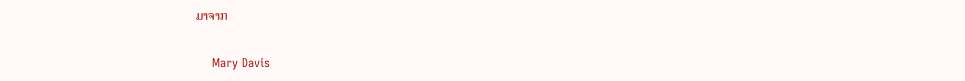ມາຈາກ

    Mary Davis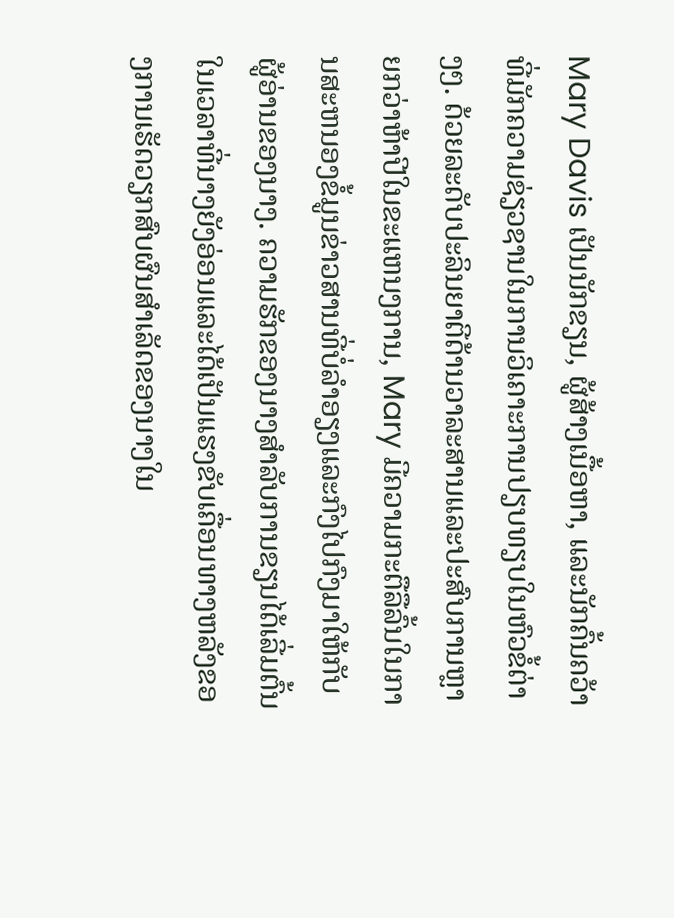Mary Davis ເປັນນັກຂຽນ, ຜູ້ສ້າງເນື້ອຫາ, ແລະນັກຄົ້ນຄວ້າທີ່ມັກຄວາມຊ່ຽວຊານໃນການວິເຄາະການປຽບທຽບໃນຫົວຂໍ້ຕ່າງໆ. ດ້ວຍລະດັບປະລິນຍາຕີດ້ານວາລະສານແລະປະສົບການຫຼາຍກວ່າຫ້າປີໃນຂະແຫນງການ, Mary ມີຄວາມກະຕືລືລົ້ນໃນການສະຫນອງຂໍ້ມູນຂ່າວສານທີ່ບໍ່ລໍາອຽງແລະກົງໄປກົງມາໃຫ້ກັບຜູ້ອ່ານຂອງນາງ. ຄວາມຮັກຂອງນາງສໍາລັບການຂຽນໄດ້ເລີ່ມຕົ້ນໃນເວລາທີ່ນາງຍັງອ່ອນແລະໄດ້ເປັນແຮງຂັບເຄື່ອນທາງຫລັງຂອງການເຮັດວຽກສົບຜົນສໍາເລັດຂອງນາງໃນ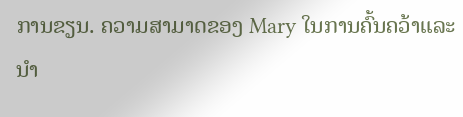ການຂຽນ. ຄວາມສາມາດຂອງ Mary ໃນການຄົ້ນຄວ້າແລະນໍາ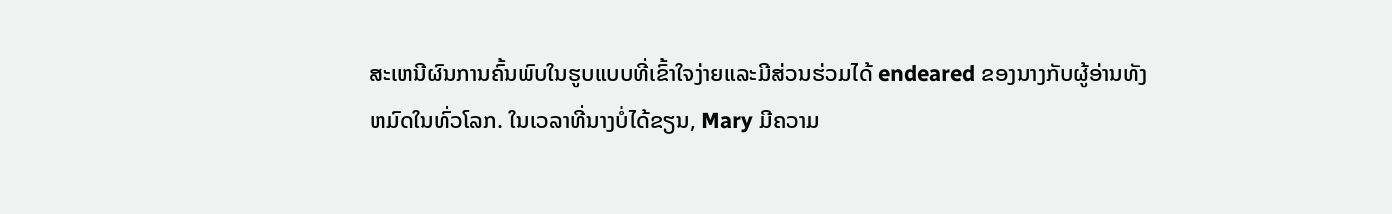ສະເຫນີຜົນການຄົ້ນພົບໃນຮູບແບບທີ່ເຂົ້າໃຈງ່າຍແລະມີສ່ວນຮ່ວມໄດ້ endeared ຂອງນາງກັບຜູ້ອ່ານທັງຫມົດໃນທົ່ວໂລກ. ໃນເວລາທີ່ນາງບໍ່ໄດ້ຂຽນ, Mary ມີຄວາມ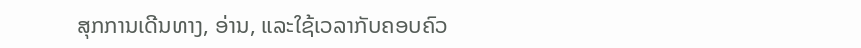ສຸກການເດີນທາງ, ອ່ານ, ແລະໃຊ້ເວລາກັບຄອບຄົວ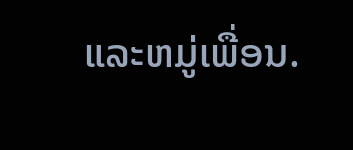ແລະຫມູ່ເພື່ອນ.